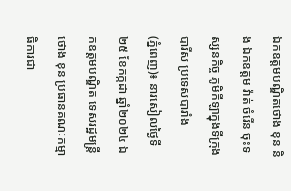ឯកឧត្តមបណ្ឌិតថោង ខុន និង ឯកឧត្តម វ៉ាត់ ចំរើន ចុះទស្សនកិច្ច ភូមិកីឡាក្នុងទីក្រុងបារីស ប្រទេសបារាំង
(ភ្នំពេញ)៖ នារសៀលថ្ងៃទី ២៥ ខែកក្កដា ឆ្នាំ២០២៤ ឯកឧត្តមបណ្ឌិត ទេសរដ្ឋមន្ត្រី ថោង ខុន ប្រធានគណៈកម្មាធិការជា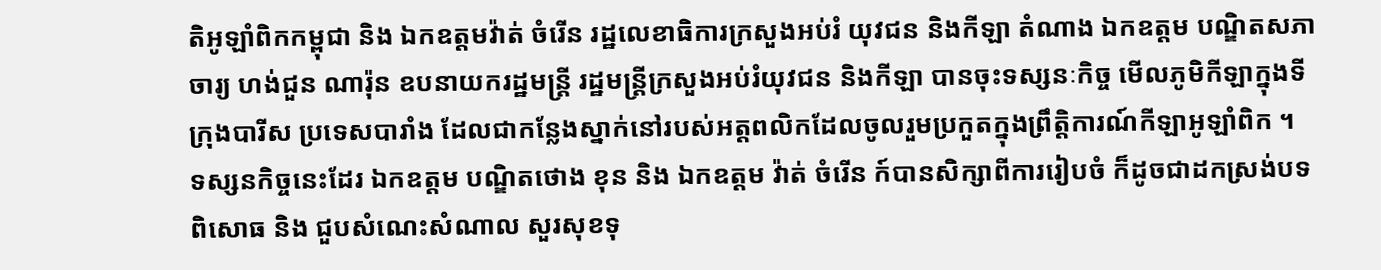តិអូឡាំពិកកម្ពុជា និង ឯកឧត្តមវ៉ាត់ ចំរើន រដ្ឋលេខាធិការក្រសួងអប់រំ យុវជន និងកីឡា តំណាង ឯកឧត្តម បណ្ឌិតសភាចារ្យ ហង់ជួន ណារ៉ុន ឧបនាយករដ្ឋមន្រ្តី រដ្ឋមន្រ្តីក្រសួងអប់រំយុវជន និងកីឡា បានចុះទស្សនៈកិច្ច មើលភូមិកីឡាក្នុងទីក្រុងបារីស ប្រទេសបារាំង ដែលជាកន្លែងស្នាក់នៅរបស់អត្តពលិកដែលចូលរួមប្រកួតក្នុងព្រឹត្តិការណ៍កីឡាអូឡាំពិក ។
ទស្សនកិច្ចនេះដែរ ឯកឧត្តម បណ្ឌិតថោង ខុន និង ឯកឧត្តម វ៉ាត់ ចំរើន ក៍បានសិក្សាពីការរៀបចំ ក៏ដូចជាដកស្រង់បទពិសោធ និង ជួបសំណេះសំណាល សួរសុខទុ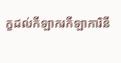ក្ខដល់កីឡាករកីឡាការិនី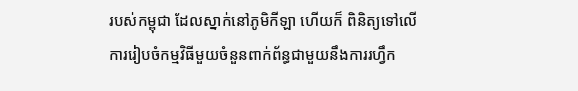របស់កម្ពុជា ដែលស្នាក់នៅភូមិកីឡា ហើយក៏ ពិនិត្យទៅលើការរៀបចំកម្មវិធីមួយចំនួនពាក់ព័ន្ធជាមួយនឹងការរហ្វឹក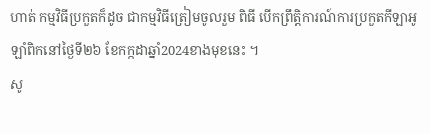ហាត់ កម្មវិធីប្រកួតក៏ដូច ជាកម្មវិធីត្រៀមចូលរួម ពិធី បើកព្រឹត្តិការណ៍ការប្រកួតកីឡាអូឡាំពិកនៅថ្ងៃទី២៦ ខែកក្កដាឆ្នាំ2024ខាងមុខនេះ ។
សូ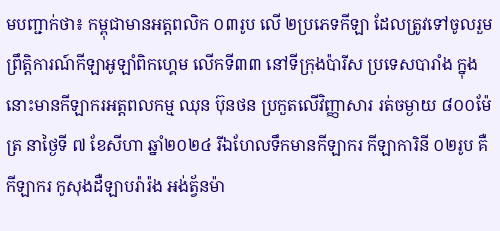មបញ្ជាក់ថា៖ កម្ពុជាមានអត្តពលិក ០៣រូប លើ ២ប្រភេទកីឡា ដែលត្រូវទៅចូលរួមព្រឹត្តិការណ៍កីឡាអូឡាំពិកហ្គេម លើកទី៣៣ នៅទីក្រុងប៉ារីស ប្រទេសបារាំង ក្នុងនោះមានកីឡាករអត្តពលកម្ម ឈុន ប៊ុនថន ប្រកួតលើវិញ្ញាសារ រត់ចម្ងាយ ៨០០ម៉ែត្រ នាថ្ងៃទី ៧ ខែសីហា ឆ្នាំ២០២៤ រីឯហែលទឹកមានកីឡាករ កីឡាការិនី ០២រូប គឺកីឡាករ កូសុងដឺឡាបរ៉ារ៉ង អង់ត្វ័នម៉ា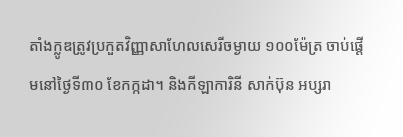តាំងក្លូឌត្រូវប្រកួតវិញ្ញាសាហែលសេរីចម្ងាយ ១០០ម៉ែត្រ ចាប់ផ្ដើមនៅថ្ងៃទី៣០ ខែកក្កដា។ និងកីឡាការិនី សាក់ប៊ុន អប្សរា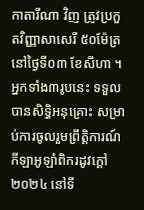កាតារីណា វិញ ត្រូវប្រកួតវិញ្ញាសាសេរី ៥០ម៉ែត្រ នៅថ្ងៃទី០៣ ខែសីហា ។ អ្នកទាំង៣រូបនេះ ទទួលបានសិទ្ធិអនុគ្រោះ សម្រាប់ការចូលរួមព្រឹត្តិការណ៍កីឡាអូឡាំពិករដូវក្ដៅ ២០២៤ នៅទី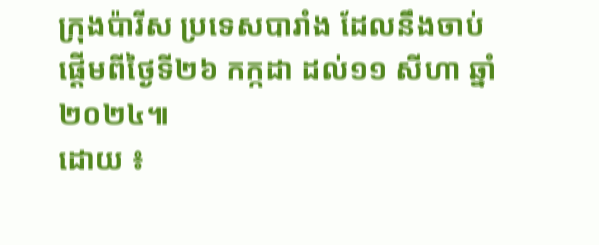ក្រុងប៉ារីស ប្រទេសបារាំង ដែលនឹងចាប់ផ្ដើមពីថ្ងៃទី២៦ កក្កដា ដល់១១ សីហា ឆ្នាំ២០២៤៕
ដោយ ៖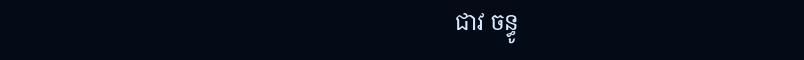ជាវ ចន្ធូ